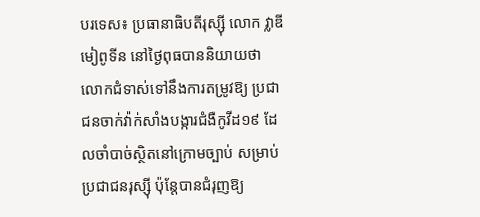បរទេស៖ ប្រធានាធិបតីរុស្ស៊ី លោក វ្លាឌីមៀពូទីន នៅថ្ងៃពុធបាននិយាយថា លោកជំទាស់ទៅនឹងការតម្រូវឱ្យ ប្រជាជនចាក់វ៉ាក់សាំងបង្ការជំងឺកូវីដ១៩ ដែលចាំបាច់ស្ថិតនៅក្រោមច្បាប់ សម្រាប់ប្រជាជនរុស្ស៊ី ប៉ុន្តែបានជំរុញឱ្យ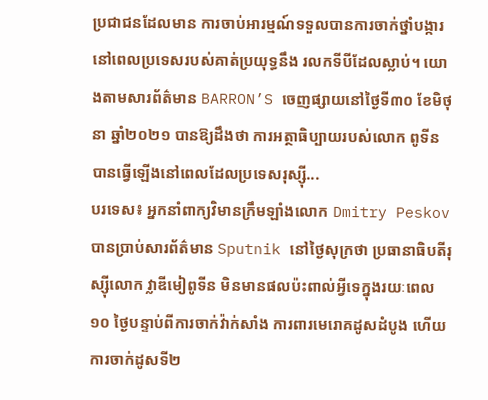ប្រជាជនដែលមាន ការចាប់អារម្មណ៍ទទួលបានការចាក់ថ្នាំបង្ការ នៅពេលប្រទេសរបស់គាត់ប្រយុទ្ធនឹង រលកទីបីដែលស្លាប់។ យោងតាមសារព័ត៌មាន BARRON’S ចេញផ្សាយនៅថ្ងៃទី៣០ ខែមិថុនា ឆ្នាំ២០២១ បានឱ្យដឹងថា ការអត្ថាធិប្បាយរបស់លោក ពូទីន បានធ្វើឡើងនៅពេលដែលប្រទេសរុស្ស៊ី...
បរទេស៖ អ្នកនាំពាក្យវិមានក្រឹមឡាំងលោក Dmitry Peskov បានប្រាប់សារព័ត៌មាន Sputnik នៅថ្ងៃសុក្រថា ប្រធានាធិបតីរុស្ស៊ីលោក វ្លាឌីមៀពូទីន មិនមានផលប៉ះពាល់អ្វីទេក្នុងរយៈពេល ១០ ថ្ងៃបន្ទាប់ពីការចាក់វ៉ាក់សាំង ការពារមេរោគដូសដំបូង ហើយការចាក់ដូសទី២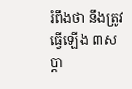រំពឹងថា នឹងត្រូវធ្វើឡើង ៣សប្តា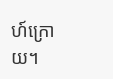ហ៍ក្រោយ។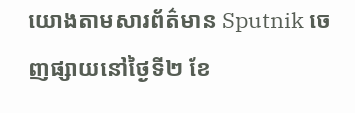យោងតាមសារព័ត៌មាន Sputnik ចេញផ្សាយនៅថ្ងៃទី២ ខែ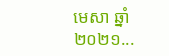មេសា ឆ្នាំ២០២១...